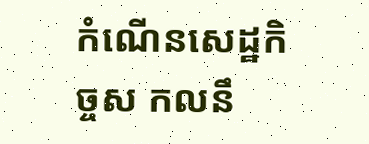កំណើនសេដ្ឋកិច្ចស កលនឹ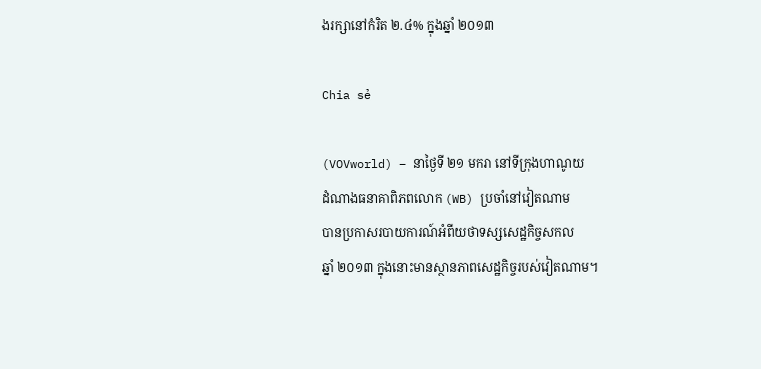ងរក្សានៅកំរិត ២.៤% ក្នុងឆ្នាំ ២០១៣

Chia sẻ

(VOVworld) – នាថ្ងៃទី ២១ មករា នៅទីក្រុងហាណូយ
ដំណាងធនាគាពិភពលោក (WB) ប្រចាំនៅវៀតណាម
បានប្រកាសរបាយការណ៍អំពីយថាទស្សសេដ្ឋកិច្ចសកល
ឆ្នាំ ២០១៣ ក្នុងនោះមានស្ថានភាពសេដ្ឋកិច្ចរបស់វៀតណាម។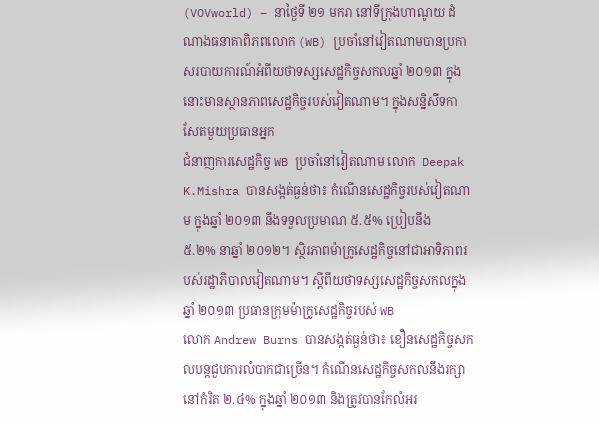(VOVworld) – នាថ្ងៃទី ២១ មករា នៅទីក្រុងហាណូយ ដំណាងធនាគាពិភពលោក (WB) ប្រចាំនៅវៀតណាមបានប្រកាសរបាយការណ៍អំពីយថាទស្សសេដ្ឋកិច្ចសកលឆ្នាំ ២០១៣ ក្នុងនោះមានស្ថានភាពសេដ្ឋកិច្ចរបស់វៀតណាម។ ក្នុងសន្និសីទកាសែតមួយប្រធានអ្នក
ជំនាញការសេដ្ឋកិច្ច WB ប្រចាំនៅវៀតណាម លោក  Deepak K.Mishra បានសង្កត់ធ្ងន់ថា៖ កំណើនសេដ្ឋកិច្ចរបស់វៀតណាម ក្នុងឆ្នាំ ២០១៣ នឹងទទួលប្រមាណ ៥.៥% ប្រៀបនឹង
៥.២% នាឆ្នាំ ២០១២។ ស្ថិរភាពម៉ាក្រូសេដ្ឋកិច្ចនៅជាអាទិភាពរបស់រដ្ឋាភិបាលវៀតណាម។ ស្តីពីយថាទស្សសេដ្ឋកិច្ចសកលក្នុងឆ្នាំ ២០១៣ ប្រធានក្រុមម៉ាក្រូសេដ្ឋកិច្ចរបស់ WB
លោក Andrew Burns បានសង្កត់ធ្ងន់ថា៖ ខឿនសេដ្ឋកិច្ចសកលបន្តជួបការលំបាកជាច្រើន។ កំណើនសេដ្ឋកិច្ចសកលនឹងរក្សានៅកំរិត ២.៤% ក្នុងឆ្នាំ ២០១៣ និងត្រូវបានកែលំអរ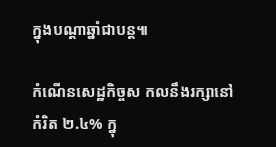ក្នុងបណ្ដាឆ្នាំជាបន្ត៕

កំណើនសេដ្ឋកិច្ចស កលនឹងរក្សានៅកំរិត ២.៤% ក្នុ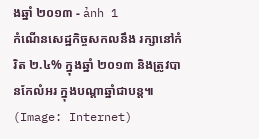ងឆ្នាំ ២០១៣ - ảnh 1
កំណើនសេដ្ឋកិច្ចសកលនឹង រក្សានៅកំរិត ២.៤% ក្នុងឆ្នាំ ២០១៣ និងត្រូវបានកែលំអរ ក្នុងបណ្ដាឆ្នាំជាបន្ត៕ (Image: Internet)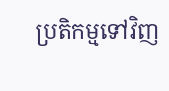ប្រតិកម្មទៅវិញ